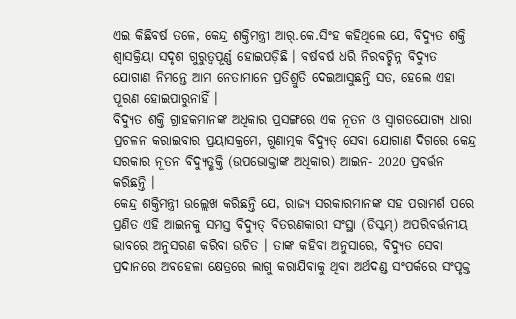ଏଇ କିଛିବର୍ଷ ତଳେ, କେନ୍ଦ୍ର ଶକ୍ତିମନ୍ତ୍ରୀ ଆର୍.କେ.ସିଂହ କହିଥିଲେ ଯେ, ବିଦ୍ୟୁତ ଶକ୍ତି ଶ୍ବାସକ୍ରିୟା ସଦୃଶ ଗୁରୁତ୍ବପୂର୍ଣ୍ଣ ହୋଇପଡ଼ିଛି । ବର୍ଷବର୍ଷ ଧରି ନିରବଚ୍ଛିନ୍ନ ବିଦ୍ୟୁତ ଯୋଗାଣ ନିମନ୍ତେ ଆମ ନେତାମାନେ ପ୍ରତିଶ୍ରୁତି ଦେଇଆସୁଛନ୍ତି ସତ, ହେଲେ ଏହା ପୂରଣ ହୋଇପାରୁନାହିଁ ।
ବିଦ୍ୟୁତ ଶକ୍ତି ଗ୍ରାହକମାନଙ୍କ ଅଧିକାର ପ୍ରସଙ୍ଗରେ ଏକ ନୂତନ ଓ ସ୍ବାଗତଯୋଗ୍ୟ ଧାରା ପ୍ରଚଳନ କରାଇବାର ପ୍ରୟାସକ୍ରମେ, ଗୁଣାତ୍ମକ ବିଦ୍ୟୁତ୍ ସେବା ଯୋଗାଣ ଦିଗରେ କେନ୍ଦ୍ର ସରକାର ନୂତନ ବିଦ୍ୟୁତ୍ଶକ୍ତି (ଉପଭୋକ୍ତାଙ୍କ ଅଧିକାର) ଆଇନ- 2020 ପ୍ରବର୍ତ୍ତନ କରିଛନ୍ତି ।
କେନ୍ଦ୍ର ଶକ୍ତିମନ୍ତ୍ରୀ ଉଲ୍ଲେଖ କରିଛନ୍ତି ଯେ, ରାଜ୍ୟ ସରକାରମାନଙ୍କ ସହ ପରାମର୍ଶ ପରେ ପ୍ରଣିତ ଏହି ଆଇନକୁ ସମସ୍ତ ବିଦ୍ୟୁତ୍ ବିତରଣକାରୀ ସଂସ୍ଥା (ଡିସ୍କମ୍) ଅପରିବର୍ତ୍ତନୀୟ ଭାବରେ ଅନୁସରଣ କରିବା ଉଚିତ । ତାଙ୍କ କହିବା ଅନୁସାରେ, ବିଦ୍ୟୁତ ସେବା ପ୍ରଦାନରେ ଅବହେଳା କ୍ଷେତ୍ରରେ ଲାଗୁ କରାଯିବାକୁ ଥିବା ଅର୍ଥଦଣ୍ଡ ସଂପର୍କରେ ସଂପୃକ୍ତ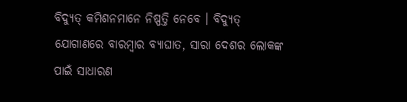ବିଦ୍ୟୁତ୍ କମିଶନମାନେ ନିଷ୍ପତ୍ତି ନେବେ । ବିଦ୍ୟୁତ୍ ଯୋଗାଣରେ ବାରମ୍ବାର ବ୍ୟାଘାତ, ସାରା ଦେଶର ଲୋକଙ୍କ ପାଇଁ ସାଧାରଣ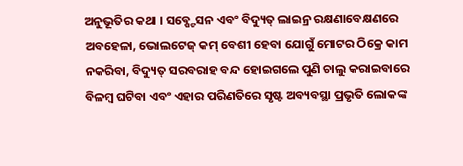ଅନୁଭୂତିର କଥା । ସବ୍ଷ୍ଟେସନ ଏବଂ ବିଦ୍ୟୁତ୍ ଲାଇନ୍ର ରକ୍ଷଣାବେକ୍ଷଣରେ ଅବହେଳା, ଭୋଲଟେଜ୍ କମ୍ ବେଶୀ ହେବା ଯୋଗୁଁ ମୋଟର ଠିକ୍ରେ କାମ ନକରିବା, ବିଦ୍ୟୁତ୍ ସରବରାହ ବନ୍ଦ ହୋଇଗଲେ ପୁଣି ଚାଲୁ କରାଇବାରେ ବିଳମ୍ବ ଘଟିବା ଏବଂ ଏହାର ପରିଣତିରେ ସୃଷ୍ଟ ଅବ୍ୟବସ୍ଥା ପ୍ରଭୃତି ଲୋକଙ୍କ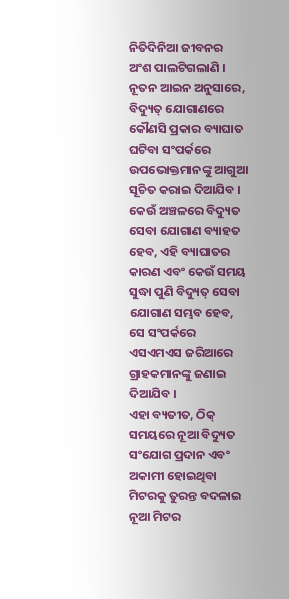ନିତିଦିନିଆ ଜୀବନର ଅଂଶ ପାଲଟିଗଲାଣି ।
ନୂତନ ଆଇନ ଅନୁସାରେ, ବିଦ୍ୟୁତ୍ ଯୋଗାଣରେ କୌଣସି ପ୍ରକାର ବ୍ୟାଘାତ ଘଟିବା ସଂପର୍କରେ ଉପଭୋକ୍ତମାନଙ୍କୁ ଆଗୁଆ ସୂଚିତ କରାଇ ଦିଆଯିବ । କେଉଁ ଅଞ୍ଚଳରେ ବିଦ୍ୟୁତ ସେବା ଯୋଗାଣ ବ୍ୟାହତ ହେବ, ଏହି ବ୍ୟାଘାତର କାରଣ ଏବଂ କେଉଁ ସମୟ ସୁଦ୍ଧା ପୁଣି ବିଦ୍ୟୁତ୍ ସେବା ଯୋଗାଣ ସମ୍ଭବ ହେବ, ସେ ସଂପର୍କରେ ଏସଏମଏସ ଜରିଆରେ ଗ୍ରାହକମାନଙ୍କୁ ଜଣାଇ ଦିଆଯିବ ।
ଏହା ବ୍ୟତୀତ, ଠିକ୍ ସମୟରେ ନୂଆ ବିଦ୍ୟୁତ ସଂଯୋଗ ପ୍ରଦାନ ଏବଂ ଅକାମୀ ହୋଇଥିବା ମିଟରକୁ ତୁରନ୍ତ ବଦଳାଇ ନୂଆ ମିଟର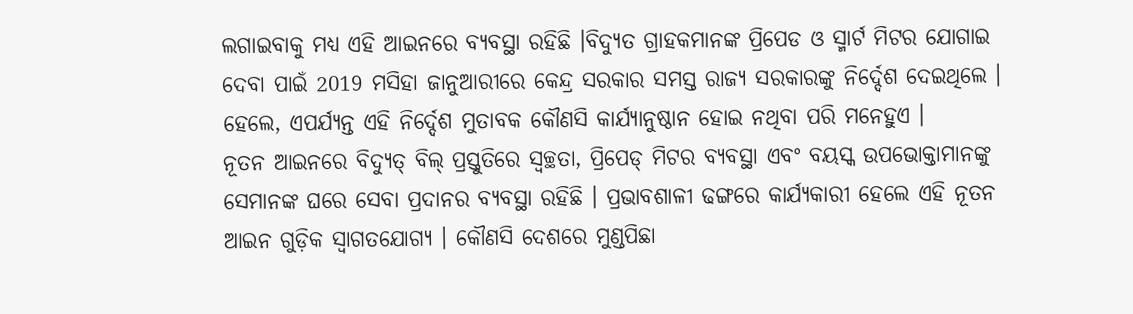ଲଗାଇବାକୁ ମଧ୍ୟ ଏହି ଆଇନରେ ବ୍ୟବସ୍ଥା ରହିଛି ।ବିଦ୍ୟୁତ ଗ୍ରାହକମାନଙ୍କ ପ୍ରିପେଡ ଓ ସ୍ମାର୍ଟ ମିଟର ଯୋଗାଇ ଦେବା ପାଇଁ 2019 ମସିହା ଜାନୁଆରୀରେ କେନ୍ଦ୍ର ସରକାର ସମସ୍ତ ରାଜ୍ୟ ସରକାରଙ୍କୁ ନିର୍ଦ୍ଦେଶ ଦେଇଥିଲେ । ହେଲେ, ଏପର୍ଯ୍ୟନ୍ତ ଏହି ନିର୍ଦ୍ଦେଶ ମୁତାବକ କୌଣସି କାର୍ଯ୍ୟାନୁଷ୍ଠାନ ହୋଇ ନଥିବା ପରି ମନେହୁଏ ।
ନୂତନ ଆଇନରେ ବିଦ୍ୟୁତ୍ ବିଲ୍ ପ୍ରସ୍ତୁତିରେ ସ୍ବଚ୍ଛତା, ପ୍ରିପେଡ୍ ମିଟର ବ୍ୟବସ୍ଥା ଏବଂ ବୟସ୍କ ଉପଭୋକ୍ତାମାନଙ୍କୁ ସେମାନଙ୍କ ଘରେ ସେବା ପ୍ରଦାନର ବ୍ୟବସ୍ଥା ରହିଛି । ପ୍ରଭାବଶାଳୀ ଢଙ୍ଗରେ କାର୍ଯ୍ୟକାରୀ ହେଲେ ଏହି ନୂତନ ଆଇନ ଗୁଡ଼ିକ ସ୍ବାଗତଯୋଗ୍ୟ । କୌଣସି ଦେଶରେ ମୁଣ୍ଡପିଛା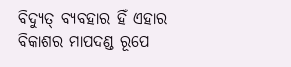ବିଦ୍ୟୁତ୍ ବ୍ୟବହାର ହିଁ ଏହାର ବିକାଶର ମାପଦଣ୍ଡ ରୂପେ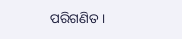ପରିଗଣିତ ।